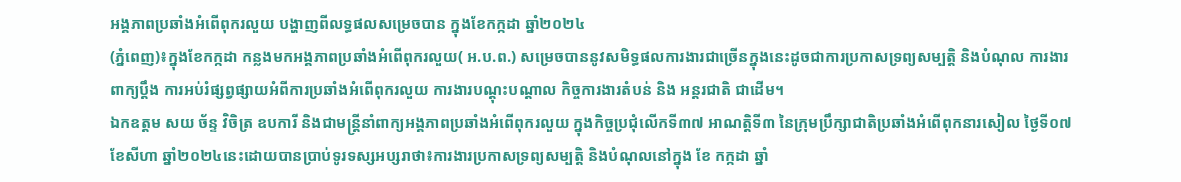អង្គភាពប្រឆាំងអំពើពុករលួយ បង្ហាញពីលទ្ធផលសម្រេចបាន ក្នុងខែកក្កដា ឆ្នាំ២០២៤
(ភ្នំពេញ)៖ក្នុងខែកក្កដា កន្លងមកអង្គភាពប្រឆាំងអំពើពុករលួយ( អ.ប.ព.) សម្រេចបាននូវសមិទ្ធផលការងារជាច្រើនក្នុងនេះដូចជាការប្រកាសទ្រព្យសម្បត្តិ និងបំណុល ការងារពាក្យប្តឹង ការអប់រំផ្សព្វផ្សាយអំពីការប្រឆាំងអំពើពុករលួយ ការងារបណ្តុះបណ្តាល កិច្ចការងារតំបន់ និង អន្តរជាតិ ជាដើម។
ឯកឧត្តម សយ ច័ន្ទ វិចិត្រ ឧបការី និងជាមន្រ្តីនាំពាក្យអង្គភាពប្រឆាំងអំពើពុករលួយ ក្នុងកិច្ចប្រជុំលើកទី៣៧ អាណត្តិទី៣ នៃក្រុមប្រឹក្សាជាតិប្រឆាំងអំពើពុកនារសៀល ថ្ងៃទី០៧ ខែសីហា ឆ្នាំ២០២៤នេះដោយបានប្រាប់ទូរទស្សអប្សរាថា៖ការងារប្រកាសទ្រព្យសម្បត្តិ និងបំណុលនៅក្នុង ខែ កក្កដា ឆ្នាំ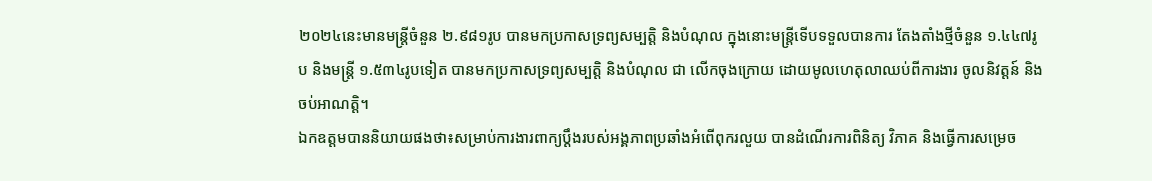២០២៤នេះមានមន្ត្រីចំនួន ២.៩៨១រូប បានមកប្រកាសទ្រព្យសម្បត្តិ និងបំណុល ក្នុងនោះមន្ត្រីទើបទទួលបានការ តែងតាំងថ្មីចំនួន ១.៤៤៧រូប និងមន្ត្រី ១.៥៣៤រូបទៀត បានមកប្រកាសទ្រព្យសម្បត្តិ និងបំណុល ជា លើកចុងក្រោយ ដោយមូលហេតុលាឈប់ពីការងារ ចូលនិវត្តន៍ និងចប់អាណត្តិ។
ឯកឧត្តមបាននិយាយផងថា៖សម្រាប់ការងារពាក្យប្ដឹងរបស់អង្គភាពប្រឆាំងអំពើពុករលួយ បានដំណើរការពិនិត្យ វិភាគ និងធ្វើការសម្រេច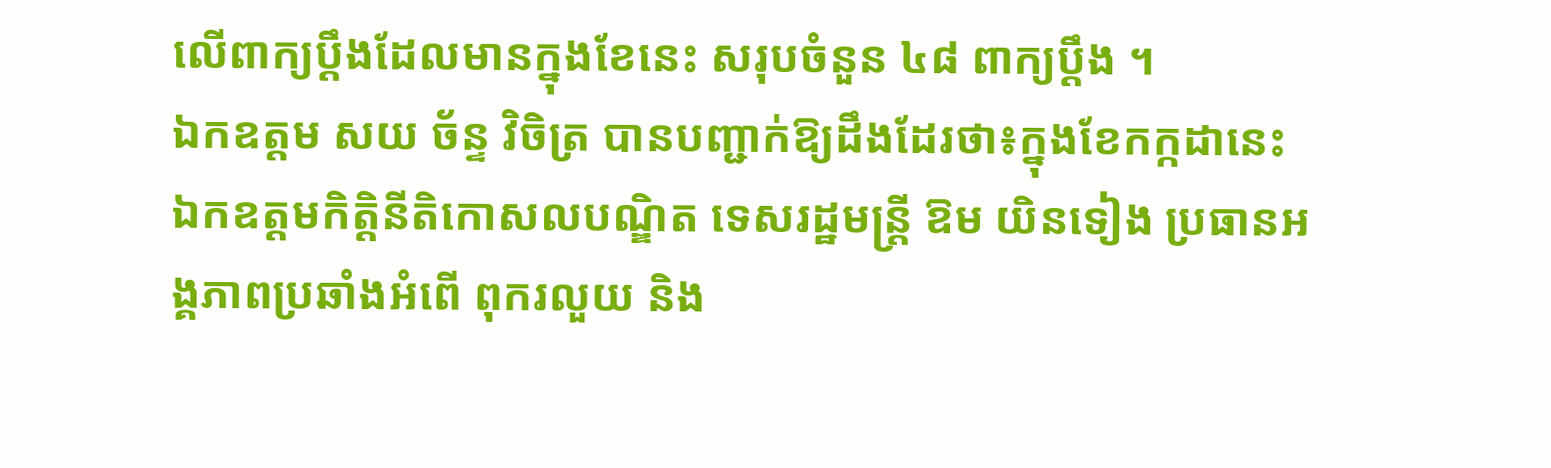លើពាក្យប្ដឹងដែលមានក្នុងខែនេះ សរុបចំនួន ៤៨ ពាក្យប្ដឹង ។
ឯកឧត្តម សយ ច័ន្ទ វិចិត្រ បានបញ្ជាក់ឱ្យដឹងដែរថា៖ក្នុងខែកក្កដានេះ ឯកឧត្តមកិត្តិនីតិកោសលបណ្ឌិត ទេសរដ្ឋមន្ត្រី ឱម យិនទៀង ប្រធានអង្គភាពប្រឆាំងអំពើ ពុករលួយ និង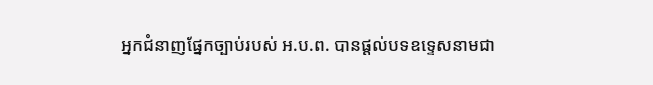អ្នកជំនាញផ្នែកច្បាប់របស់ អ.ប.ព. បានផ្តល់បទឧទ្ទេសនាមជា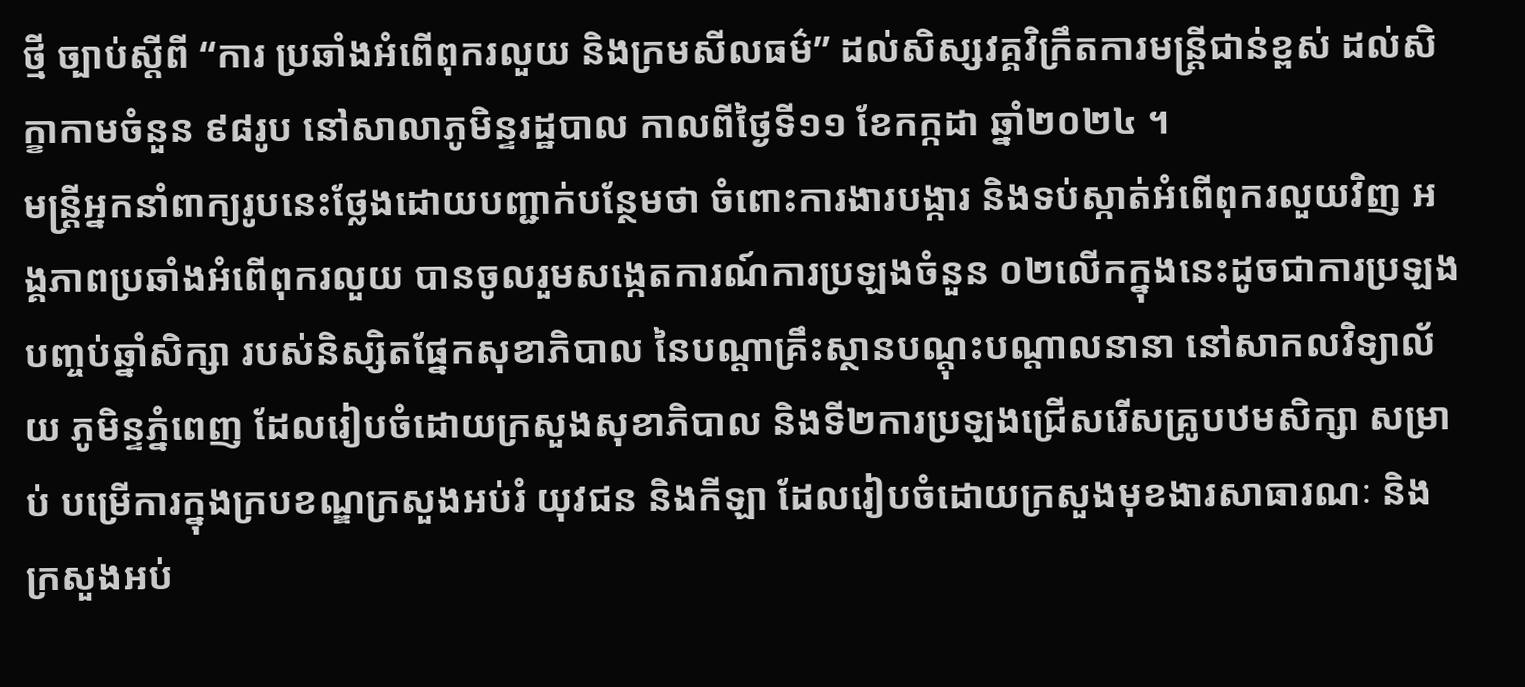ថ្មី ច្បាប់ស្តីពី “ការ ប្រឆាំងអំពើពុករលួយ និងក្រមសីលធម៌” ដល់សិស្សវគ្គវិក្រឹតការមន្ត្រីជាន់ខ្ពស់ ដល់សិក្ខាកាមចំនួន ៩៨រូប នៅសាលាភូមិន្ទរដ្ឋបាល កាលពីថ្ងៃទី១១ ខែកក្កដា ឆ្នាំ២០២៤ ។
មន្រ្តីអ្នកនាំពាក្យរូបនេះថែ្លងដោយបញ្ជាក់បន្ថែមថា ចំពោះការងារបង្ការ និងទប់ស្កាត់អំពើពុករលួយវិញ អង្គភាពប្រឆាំងអំពើពុករលួយ បានចូលរួមសង្កេតការណ៍ការប្រឡងចំនួន ០២លើកក្នុងនេះដូចជាការប្រឡងបញ្ចប់ឆ្នាំសិក្សា របស់និស្សិតផ្នែកសុខាភិបាល នៃបណ្តាគ្រឹះស្ថានបណ្តុះបណ្តាលនានា នៅសាកលវិទ្យាល័យ ភូមិន្ទភ្នំពេញ ដែលរៀបចំដោយក្រសួងសុខាភិបាល និងទី២ការប្រឡងជ្រើសរើសគ្រូបឋមសិក្សា សម្រាប់ បម្រើការក្នុងក្របខណ្ឌក្រសួងអប់រំ យុវជន និងកីឡា ដែលរៀបចំដោយក្រសួងមុខងារសាធារណៈ និង ក្រសួងអប់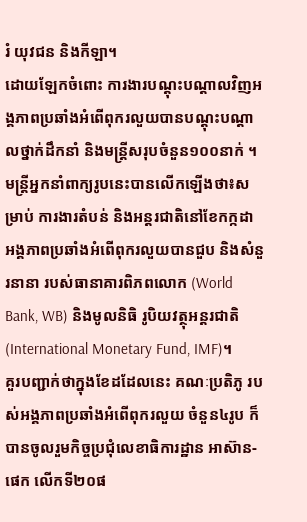រំ យុវជន និងកីឡា។
ដោយឡែកចំពោះ ការងារបណ្តុះបណ្តាលវិញអង្គភាពប្រឆាំងអំពើពុករលួយបានបណ្តុះបណ្តាលថ្នាក់ដឹកនាំ និងមន្រ្តីសរុបចំនួន១០០នាក់ ។
មន្រ្តីអ្នកនាំពាក្យរូបនេះបានលើកឡើងថា៖សម្រាប់ ការងារតំបន់ និងអន្តរជាតិនៅខែកក្កដា អង្គភាពប្រឆាំងអំពើពុករលួយបានជួប និងសំនួរនានា របស់ធានាគារពិភពលោក (World Bank, WB) និងមូលនិធិ រូបិយវត្ថុអន្តរជាតិ (International Monetary Fund, IMF)។
គួរបញ្ជាក់ថាក្នុងខែដដែលនេះ គណៈប្រតិភូ របស់អង្គភាពប្រឆាំងអំពើពុករលួយ ចំនួន៤រូប ក៏បានចូលរួមកិច្ចប្រជុំលេខាធិការដ្ឋាន អាស៊ាន-ផេក លើកទី២០ផ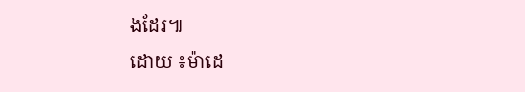ងដែរ៕
ដោយ ៖ម៉ាដេ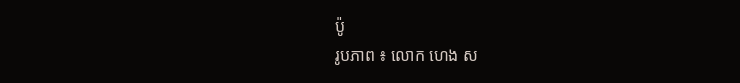ប៉ូ
រូបភាព ៖ លោក ហេង ស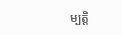ម្បត្តិ